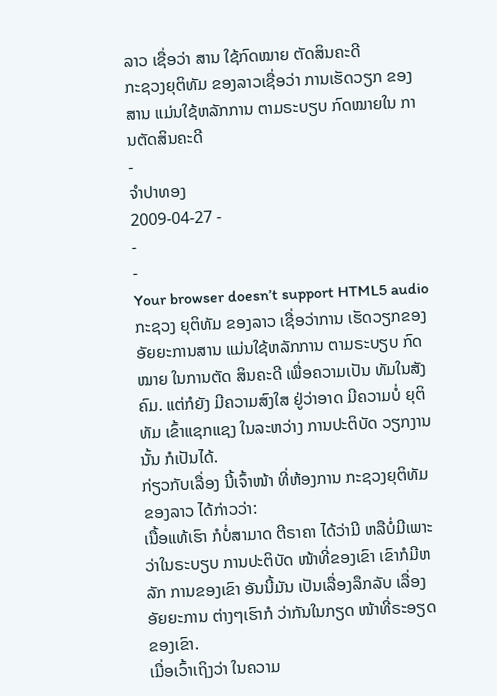ລາວ ເຊື່ອວ່າ ສານ ໃຊ້ກົດໝາຍ ຕັດສິນຄະດີ
ກະຊວງຍຸຕິທັມ ຂອງລາວເຊື່ອວ່າ ການເຮັດວຽກ ຂອງສານ ແມ່ນໃຊ້ຫລັກການ ຕາມຣະບຽບ ກົດໝາຍໃນ ການຕັດສິນຄະດີ
-
ຈຳປາທອງ
2009-04-27 -
-
-
Your browser doesn’t support HTML5 audio
ກະຊວງ ຍຸຕິທັມ ຂອງລາວ ເຊື່ອວ່າການ ເຮັດວຽກຂອງ ອັຍຍະການສານ ແມ່ນໃຊ້ຫລັກການ ຕາມຣະບຽບ ກົດໝາຍ ໃນການຕັດ ສິນຄະດີ ເພື່ອຄວາມເປັນ ທັມໃນສັງຄົມ. ແຕ່ກໍຍັງ ມີຄວາມສົງໃສ ຢູ່ວ່າອາດ ມີຄວາມບໍ່ ຍຸຕິທັມ ເຂົ້າແຊກແຊງ ໃນລະຫວ່າງ ການປະຕິບັດ ວຽກງານນັ້ນ ກໍເປັນໄດ້.
ກ່ຽວກັບເລື່ອງ ນີ້ເຈົ້າໜ້າ ທີ່ຫ້ອງການ ກະຊວງຍຸຕິທັມ ຂອງລາວ ໄດ້ກ່າວວ່າ:
ເນື້ອແທ້ເຮົາ ກໍບໍ່ສາມາດ ຕີຣາຄາ ໄດ້ວ່າມີ ຫລືບໍ່ມີເພາະ ວ່າໃນຣະບຽບ ການປະຕິບັດ ໜ້າທີ່ຂອງເຂົາ ເຂົາກໍມີຫລັກ ການຂອງເຂົາ ອັນນີ້ມັນ ເປັນເລື່ອງລຶກລັບ ເລື່ອງອັຍຍະການ ຕ່າງໆເຮົາກໍ ວ່າກັນໃນກຽດ ໜ້າທີ່ຣະອຽດ ຂອງເຂົາ.
ເມື່ອເວົ້າເຖິງວ່າ ໃນຄວາມ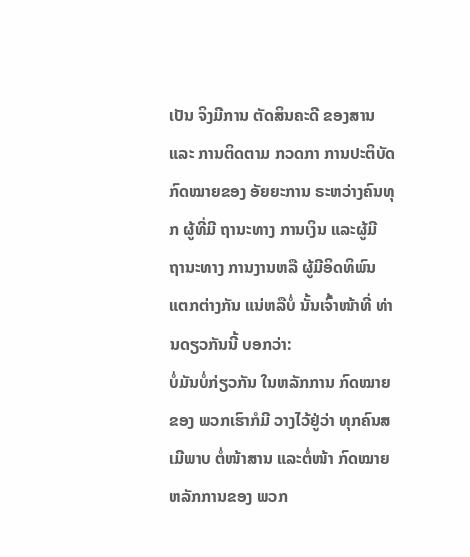ເປັນ ຈິງມີການ ຕັດສິນຄະດີ ຂອງສານແລະ ການຕິດຕາມ ກວດກາ ການປະຕິບັດ ກົດໝາຍຂອງ ອັຍຍະການ ຣະຫວ່າງຄົນທຸກ ຜູ້ທີ່ມີ ຖານະທາງ ການເງິນ ແລະຜູ້ມີ ຖານະທາງ ການງານຫລື ຜູ້ມີອິດທິພົນ ແຕກຕ່າງກັນ ແນ່ຫລືບໍ່ ນັ້ນເຈົ້າໜ້າທີ່ ທ່ານດຽວກັນນີ້ ບອກວ່າ:
ບໍ່ມັນບໍ່ກ່ຽວກັນ ໃນຫລັກການ ກົດໝາຍຂອງ ພວກເຮົາກໍມີ ວາງໄວ້ຢູ່ວ່າ ທຸກຄົນສເມີພາບ ຕໍ່ໜ້າສານ ແລະຕໍ່ໜ້າ ກົດໝາຍ ຫລັກການຂອງ ພວກ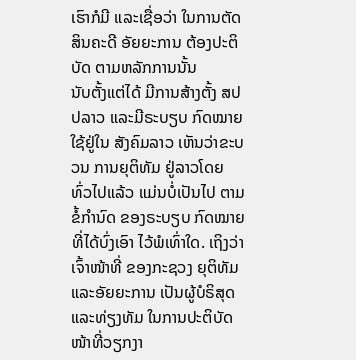ເຮົາກໍມີ ແລະເຊື່ອວ່າ ໃນການຕັດ ສິນຄະດີ ອັຍຍະການ ຕ້ອງປະຕິບັດ ຕາມຫລັກການນັ້ນ
ນັບຕັ້ງແຕ່ໄດ້ ມີການສ້າງຕັ້ງ ສປປລາວ ແລະມີຣະບຽບ ກົດໝາຍ ໃຊ້ຢູ່ໃນ ສັງຄົມລາວ ເຫັນວ່າຂະບວນ ການຍຸຕິທັມ ຢູ່ລາວໂດຍ ທົ່ວໄປແລ້ວ ແມ່ນບໍ່ເປັນໄປ ຕາມຂໍ້ກຳນົດ ຂອງຣະບຽບ ກົດໝາຍ ທີ່ໄດ້ບົ່ງເອົາ ໄວ້ພໍເທົ່າໃດ. ເຖິງວ່າ ເຈົ້າໜ້າທີ່ ຂອງກະຊວງ ຍຸຕິທັມ ແລະອັຍຍະການ ເປັນຜູ້ບໍຣິສຸດ ແລະທ່ຽງທັມ ໃນການປະຕິບັດ ໜ້າທີ່ວຽກງາ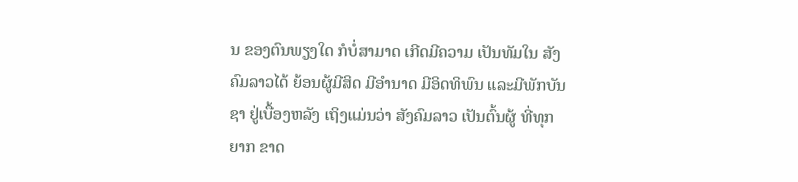ນ ຂອງຕົນພຽງໃດ ກໍບໍ່ສາມາດ ເກີດມີຄວາມ ເປັນທັມໃນ ສັງຄົມລາວໄດ້ ຍ້ອນຜູ້ມີສິດ ມີອຳນາດ ມີອິດທິພົນ ແລະມີພັກບັນຊາ ຢູ່ເບື້ອງຫລັງ ເຖິງແມ່ນວ່າ ສັງຄົມລາວ ເປັນຕົ້ນຜູ້ ທີ່ທຸກຍາກ ຂາດ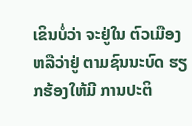ເຂິນບໍ່ວ່າ ຈະຢູ່ໃນ ຕົວເມືອງ ຫລືວ່າຢູ່ ຕາມຊົນນະບົດ ຮຽກຮ້ອງໃຫ້ມີ ການປະຕິ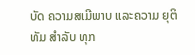ບັດ ຄວາມສເມີພາບ ແລະຄວາມ ຍຸຕິທັມ ສຳລັບ ທຸກ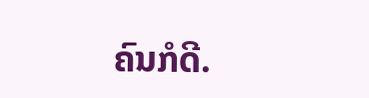ຄົນກໍດີ.